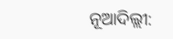ନୂଆଦିଲ୍ଲୀ: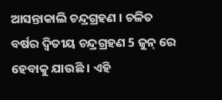ଆସନ୍ତାକାଲି ଚନ୍ଦ୍ରଗ୍ରହଣ । ଚଳିତ ବର୍ଷର ଦ୍ୱିତୀୟ ଚନ୍ଦ୍ରଗ୍ରହଣ 5 ଜୁନ୍ ରେ ହେବାକୁ ଯାଉଛି । ଏହି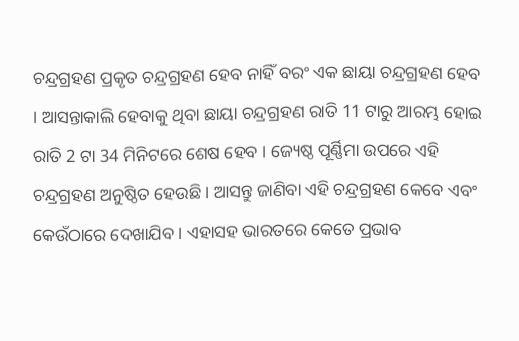ଚନ୍ଦ୍ରଗ୍ରହଣ ପ୍ରକୃତ ଚନ୍ଦ୍ରଗ୍ରହଣ ହେବ ନାହିଁ ବରଂ ଏକ ଛାୟା ଚନ୍ଦ୍ରଗ୍ରହଣ ହେବ । ଆସନ୍ତାକାଲି ହେବାକୁ ଥିବା ଛାୟା ଚନ୍ଦ୍ରଗ୍ରହଣ ରାତି 11 ଟାରୁ ଆରମ୍ଭ ହୋଇ ରାତି 2 ଟା 34 ମିନିଟରେ ଶେଷ ହେବ । ଜ୍ୟେଷ୍ଠ ପୂର୍ଣ୍ଣିମା ଉପରେ ଏହି ଚନ୍ଦ୍ରଗ୍ରହଣ ଅନୁଷ୍ଠିତ ହେଉଛି । ଆସନ୍ତୁ ଜାଣିବା ଏହି ଚନ୍ଦ୍ରଗ୍ରହଣ କେବେ ଏବଂ କେଉଁଠାରେ ଦେଖାଯିବ । ଏହାସହ ଭାରତରେ କେତେ ପ୍ରଭାବ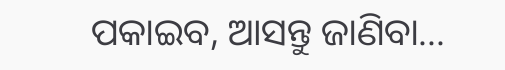ପକାଇବ, ଆସନ୍ତୁ ଜାଣିବା...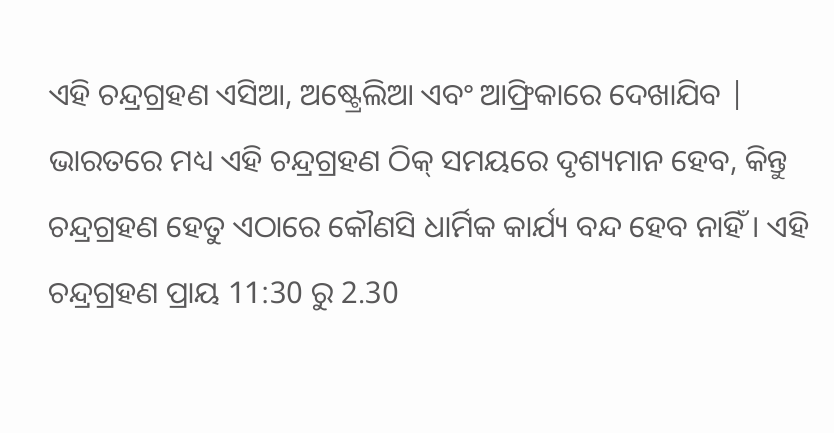ଏହି ଚନ୍ଦ୍ରଗ୍ରହଣ ଏସିଆ, ଅଷ୍ଟ୍ରେଲିଆ ଏବଂ ଆଫ୍ରିକାରେ ଦେଖାଯିବ | ଭାରତରେ ମଧ୍ୟ ଏହି ଚନ୍ଦ୍ରଗ୍ରହଣ ଠିକ୍ ସମୟରେ ଦୃଶ୍ୟମାନ ହେବ, କିନ୍ତୁ ଚନ୍ଦ୍ରଗ୍ରହଣ ହେତୁ ଏଠାରେ କୌଣସି ଧାର୍ମିକ କାର୍ଯ୍ୟ ବନ୍ଦ ହେବ ନାହିଁ । ଏହି ଚନ୍ଦ୍ରଗ୍ରହଣ ପ୍ରାୟ 11:30 ରୁ 2.30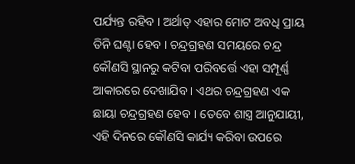ପର୍ଯ୍ୟନ୍ତ ରହିବ । ଅର୍ଥାତ୍ ଏହାର ମୋଟ ଅବଧି ପ୍ରାୟ ତିନି ଘଣ୍ଟା ହେବ । ଚନ୍ଦ୍ରଗ୍ରହଣ ସମୟରେ ଚନ୍ଦ୍ର କୌଣସି ସ୍ଥାନରୁ କଟିବା ପରିବର୍ତ୍ତେ ଏହା ସମ୍ପୂର୍ଣ୍ଣ ଆକାରରେ ଦେଖାଯିବ । ଏଥର ଚନ୍ଦ୍ରଗ୍ରହଣ ଏକ ଛାୟା ଚନ୍ଦ୍ରଗ୍ରହଣ ହେବ । ତେବେ ଶାସ୍ତ୍ର ଆନୁଯାୟୀ, ଏହି ଦିନରେ କୌଣସି କାର୍ଯ୍ୟ କରିବା ଉପରେ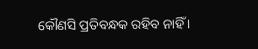କୌଣସି ପ୍ରତିବନ୍ଧକ ରହିବ ନାହିଁ ।